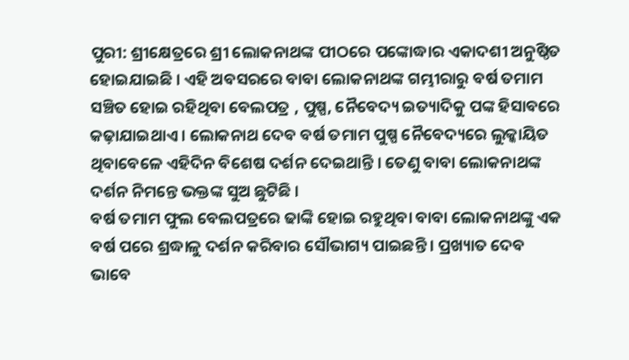ପୁରୀ: ଶ୍ରୀକ୍ଷେତ୍ରରେ ଶ୍ରୀ ଲୋକନାଥଙ୍କ ପୀଠରେ ପଙ୍କୋଦ୍ଧାର ଏକାଦଶୀ ଅନୁଷ୍ଠିତ ହୋଇଯାଇଛି । ଏହି ଅବସରରେ ବାବା ଲୋକନାଥଙ୍କ ଗମ୍ଭୀରାରୁ ବର୍ଷ ତମାମ ସଞ୍ଚିତ ହୋଇ ରହିଥିବା ବେଲପତ୍ର , ପୁଷ୍ପ, ନୈବେଦ୍ୟ ଇତ୍ୟାଦିକୁ ପଙ୍କ ହିସାବରେ କଢ଼ାଯାଇଥାଏ । ଲୋକନାଥ ଦେବ ବର୍ଷ ତମାମ ପୁଷ୍ପ ନୈବେଦ୍ୟରେ ଲୁକ୍କାୟିତ ଥିବାବେଳେ ଏହିଦିନ ବିଶେଷ ଦର୍ଶନ ଦେଇଥାନ୍ତି । ତେଣୁ ବାବା ଲୋକନାଥଙ୍କ ଦର୍ଶନ ନିମନ୍ତେ ଭକ୍ତଙ୍କ ସୁଅ ଛୁଟିଛି ।
ବର୍ଷ ତମାମ ଫୁଲ ବେଲପତ୍ରରେ ଢାଙ୍କି ହୋଇ ରହୁଥିବା ବାବା ଲୋକନାଥଙ୍କୁ ଏକ ବର୍ଷ ପରେ ଶ୍ରଦ୍ଧାଳୁ ଦର୍ଶନ କରିବାର ସୌଭାଗ୍ୟ ପାଇଛନ୍ତି । ପ୍ରଖ୍ୟାତ ଦେବ ଭାବେ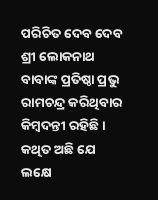ପରିଚିତ ଦେବ ଦେବ ଶ୍ରୀ ଲୋକନାଥ ବାବାଙ୍କ ପ୍ରତିଷ୍ଠା ପ୍ରଭୁ ରାମଚନ୍ଦ୍ର କରିଥିବାର କିମ୍ବଦନ୍ତୀ ରହିଛି । କଥିତ ଅଛି ଯେ ଲକ୍ଷେ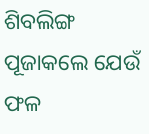ଶିବଲିଙ୍ଗ ପୂଜାକଲେ ଯେଉଁ ଫଳ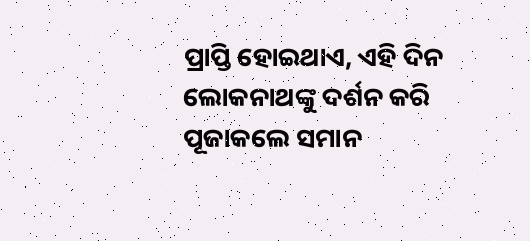ପ୍ରାପ୍ତି ହୋଇଥାଏ, ଏହି ଦିନ ଲୋକନାଥଙ୍କୁ ଦର୍ଶନ କରି ପୂଜାକଲେ ସମାନ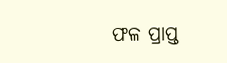ଫଳ ପ୍ରାପ୍ତ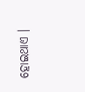ହୋଇଥାଏ ।